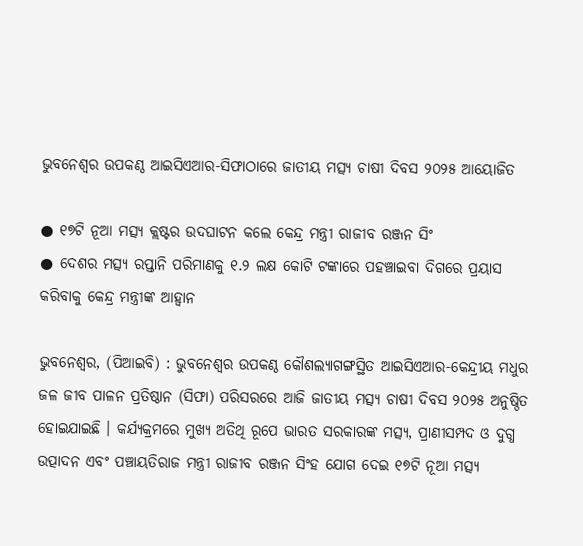ଭୁବନେଶ୍ୱର ଉପକଣ୍ଠ ଆଇସିଏଆର-ସିଫାଠାରେ ଜାତୀୟ ମତ୍ସ୍ୟ ଚାଷୀ ଦିବସ ୨୦୨୫ ଆୟୋଜିତ

● ୧୭ଟି ନୂଆ ମତ୍ସ୍ୟ କ୍ଲଷ୍ଟର ଉଦଘାଟନ କଲେ କେନ୍ଦ୍ର ମନ୍ତ୍ରୀ ରାଜୀବ ରଞ୍ଜନ ସିଂ
● ଦେଶର ମତ୍ସ୍ୟ ରପ୍ତାନି ପରିମାଣକୁ ୧.୨ ଲକ୍ଷ କୋଟି ଟଙ୍କାରେ ପହଞ୍ଚାଇବା ଦିଗରେ ପ୍ରୟାସ କରିବାକୁ କେନ୍ଦ୍ର ମନ୍ତ୍ରୀଙ୍କ ଆହ୍ୱାନ

ଭୁବନେଶ୍ୱର, (ପିଆଇବି) : ଭୁବନେଶ୍ୱର ଉପକଣ୍ଠ କୌଶଲ୍ୟାଗଙ୍ଗସ୍ଥିତ ଆଇସିଏଆର-କେନ୍ଦ୍ରୀୟ ମଧୁର ଜଳ ଜୀବ ପାଳନ ପ୍ରତିଷ୍ଠାନ (ସିଫା) ପରିସରରେ ଆଜି ଜାତୀୟ ମତ୍ସ୍ୟ ଚାଷୀ ଦିବସ ୨୦୨୫ ଅନୁଷ୍ଠିତ ହୋଇଯାଇଛି । କର୍ଯ୍ୟକ୍ରମରେ ମୁଖ୍ୟ ଅତିଥି ରୂପେ ଭାରତ ସରକାରଙ୍କ ମତ୍ସ୍ୟ, ପ୍ରାଣୀସମ୍ପଦ ଓ ଦୁଗ୍ଧ ଉତ୍ପାଦନ ଏବଂ ପଞ୍ଚାୟତିରାଜ ମନ୍ତ୍ରୀ ରାଜୀବ ରଞ୍ଜନ ସିଂହ ଯୋଗ ଦେଇ ୧୭ଟି ନୂଆ ମତ୍ସ୍ୟ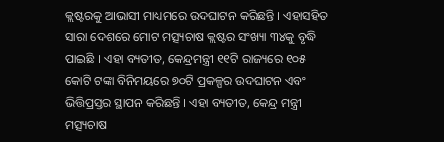କ୍ଲଷ୍ଟରକୁ ଆଭାସୀ ମାଧ୍ୟମରେ ଉଦଘାଟନ କରିଛନ୍ତି । ଏହାସହିତ ସାରା ଦେଶରେ ମୋଟ ମତ୍ସ୍ୟଚାଷ କ୍ଲଷ୍ଟର ସଂଖ୍ୟା ୩୪କୁ ବୃଦ୍ଧି ପାଇଛି । ଏହା ବ୍ୟତୀତ, କେନ୍ଦ୍ରମନ୍ତ୍ରୀ ୧୧ଟି ରାଜ୍ୟରେ ୧୦୫ କୋଟି ଟଙ୍କା ବିନିମୟରେ ୭୦ଟି ପ୍ରକଳ୍ପର ଉଦଘାଟନ ଏବଂ ଭିତ୍ତିପ୍ରସ୍ତର ସ୍ଥାପନ କରିଛନ୍ତି । ଏହା ବ୍ୟତୀତ, କେନ୍ଦ୍ର ମନ୍ତ୍ରୀ ମତ୍ସ୍ୟଚାଷ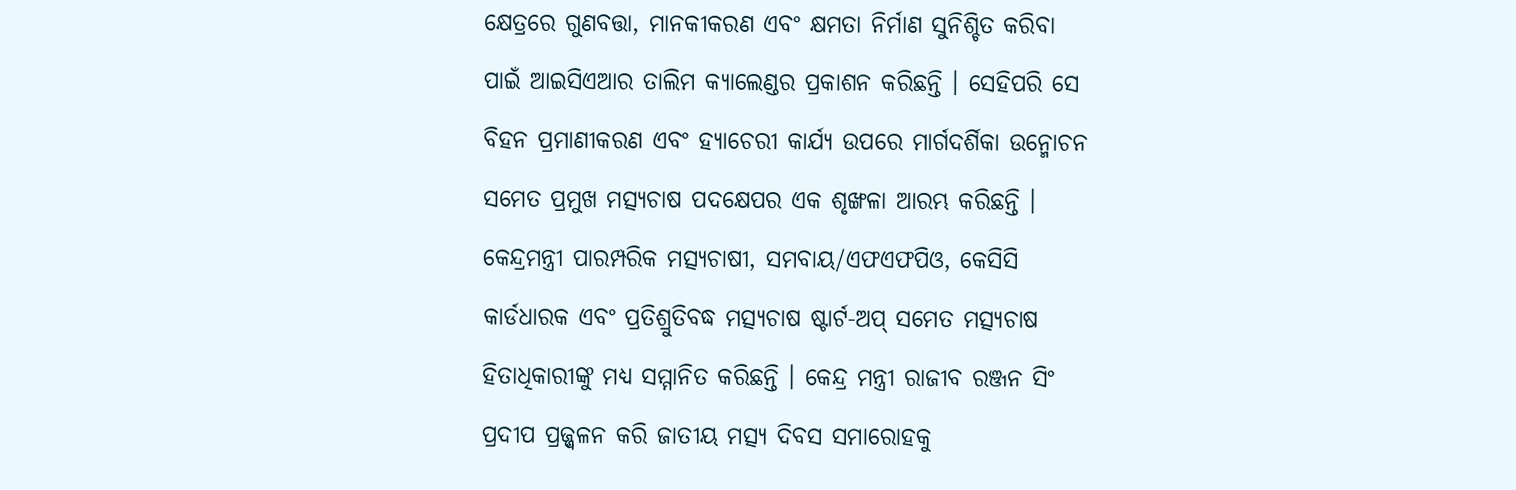କ୍ଷେତ୍ରରେ ଗୁଣବତ୍ତା, ମାନକୀକରଣ ଏବଂ କ୍ଷମତା ନିର୍ମାଣ ସୁନିଶ୍ଚିତ କରିବା ପାଇଁ ଆଇସିଏଆର ତାଲିମ କ୍ୟାଲେଣ୍ଡର ପ୍ରକାଶନ କରିଛନ୍ତି । ସେହିପରି ସେ ବିହନ ପ୍ରମାଣୀକରଣ ଏବଂ ହ୍ୟାଚେରୀ କାର୍ଯ୍ୟ ଉପରେ ମାର୍ଗଦର୍ଶିକା ଉନ୍ମୋଚନ ସମେତ ପ୍ରମୁଖ ମତ୍ସ୍ୟଚାଷ ପଦକ୍ଷେପର ଏକ ଶୃଙ୍ଖଳା ଆରମ୍ଭ କରିଛନ୍ତି । କେନ୍ଦ୍ରମନ୍ତ୍ରୀ ପାରମ୍ପରିକ ମତ୍ସ୍ୟଚାଷୀ, ସମବାୟ/ଏଫଏଫପିଓ, କେସିସି କାର୍ଡଧାରକ ଏବଂ ପ୍ରତିଶ୍ରୁତିବଦ୍ଧ ମତ୍ସ୍ୟଚାଷ ଷ୍ଟାର୍ଟ-ଅପ୍ ସମେତ ମତ୍ସ୍ୟଚାଷ ହିତାଧିକାରୀଙ୍କୁ ମଧ୍ୟ ସମ୍ମାନିତ କରିଛନ୍ତି । କେନ୍ଦ୍ର ମନ୍ତ୍ରୀ ରାଜୀବ ରଞ୍ଜନ ସିଂ ପ୍ରଦୀପ ପ୍ରଜ୍ଜ୍ୱଳନ କରି ଜାତୀୟ ମତ୍ସ୍ୟ ଦିବସ ସମାରୋହକୁ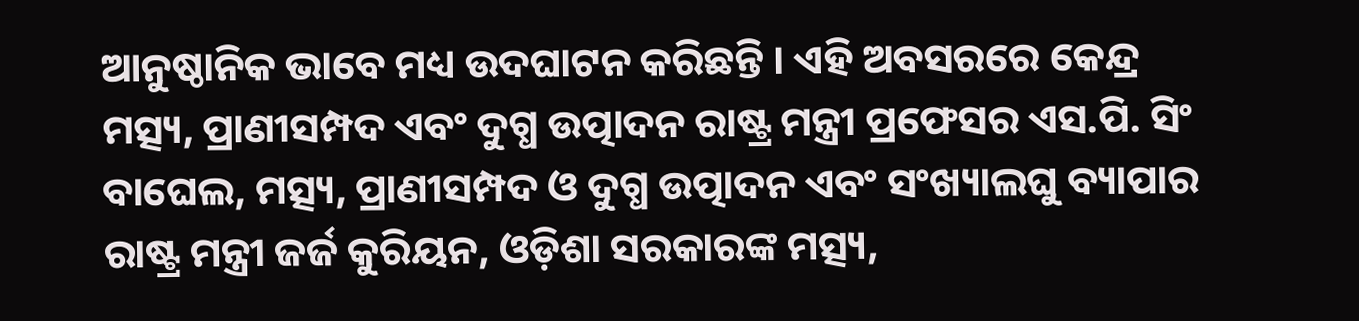ଆନୁଷ୍ଠାନିକ ଭାବେ ମଧ୍ୟ ଉଦଘାଟନ କରିଛନ୍ତି । ଏହି ଅବସରରେ କେନ୍ଦ୍ର ମତ୍ସ୍ୟ, ପ୍ରାଣୀସମ୍ପଦ ଏବଂ ଦୁଗ୍ଧ ଉତ୍ପାଦନ ରାଷ୍ଟ୍ର ମନ୍ତ୍ରୀ ପ୍ରଫେସର ଏସ.ପି. ସିଂ ବାଘେଲ, ମତ୍ସ୍ୟ, ପ୍ରାଣୀସମ୍ପଦ ଓ ଦୁଗ୍ଧ ଉତ୍ପାଦନ ଏବଂ ସଂଖ୍ୟାଲଘୁ ବ୍ୟାପାର ରାଷ୍ଟ୍ର ମନ୍ତ୍ରୀ ଜର୍ଜ କୁରିୟନ, ଓଡ଼ିଶା ସରକାରଙ୍କ ମତ୍ସ୍ୟ,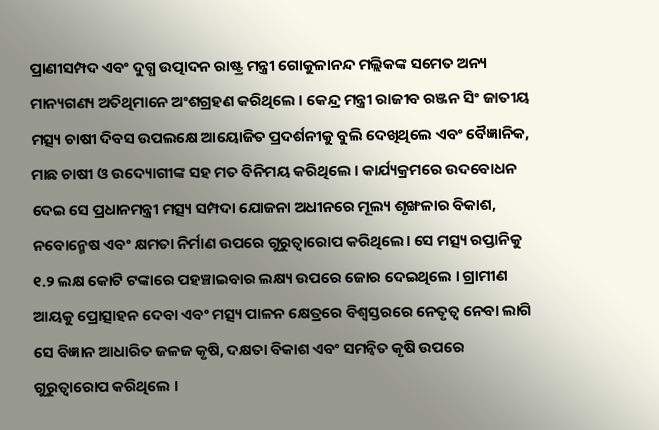ପ୍ରାଣୀସମ୍ପଦ ଏବଂ ଦୁଗ୍ଧ ଉତ୍ପାଦନ ରାଷ୍ଟ୍ର ମନ୍ତ୍ରୀ ଗୋକୁଳାନନ୍ଦ ମଲ୍ଲିକଙ୍କ ସମେତ ଅନ୍ୟ ମାନ୍ୟଗଣ୍ୟ ଅତିଥିମାନେ ଅଂଶଗ୍ରହଣ କରିଥିଲେ । କେନ୍ଦ୍ର ମନ୍ତ୍ରୀ ରାଜୀବ ରଞ୍ଜନ ସିଂ ଜାତୀୟ ମତ୍ସ୍ୟ ଚାଷୀ ଦିବସ ଉପଲକ୍ଷେ ଆୟୋଜିତ ପ୍ରଦର୍ଶନୀକୁ ବୁଲି ଦେଖିଥିଲେ ଏବଂ ବୈଜ୍ଞାନିକ, ମାଛ ଚାଷୀ ଓ ଉଦ୍ୟୋଗୀଙ୍କ ସହ ମତ ବିନିମୟ କରିଥିଲେ । କାର୍ଯ୍ୟକ୍ରମରେ ଉଦବୋଧନ ଦେଇ ସେ ପ୍ରଧାନମନ୍ତ୍ରୀ ମତ୍ସ୍ୟ ସମ୍ପଦା ଯୋଜନା ଅଧୀନରେ ମୂଲ୍ୟ ଶୃଙ୍ଖଳାର ବିକାଶ, ନବୋନ୍ମେଷ ଏବଂ କ୍ଷମତା ନିର୍ମାଣ ଉପରେ ଗୁରୁତ୍ୱାରୋପ କରିଥିଲେ। ସେ ମତ୍ସ୍ୟ ରପ୍ତାନିକୁ ୧.୨ ଲକ୍ଷ କୋଟି ଟଙ୍କାରେ ପହଞ୍ଚାଇବାର ଲକ୍ଷ୍ୟ ଉପରେ ଜୋର ଦେଇଥିଲେ । ଗ୍ରାମୀଣ ଆୟକୁ ପ୍ରୋତ୍ସାହନ ଦେବା ଏବଂ ମତ୍ସ୍ୟ ପାଳନ କ୍ଷେତ୍ରରେ ବିଶ୍ୱସ୍ତରରେ ନେତୃତ୍ୱ ନେବା ଲାଗି ସେ ବିଜ୍ଞାନ ଆଧାରିତ ଜଳଜ କୃଷି, ଦକ୍ଷତା ବିକାଶ ଏବଂ ସମନ୍ୱିତ କୃଷି ଉପରେ ଗୁରୁତ୍ୱାରୋପ କରିଥିଲେ ।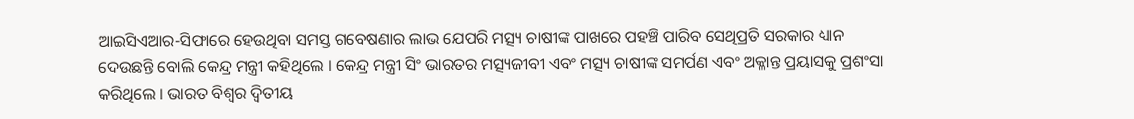ଆଇସିଏଆର-ସିଫାରେ ହେଉଥିବା ସମସ୍ତ ଗବେଷଣାର ଲାଭ ଯେପରି ମତ୍ସ୍ୟ ଚାଷୀଙ୍କ ପାଖରେ ପହଞ୍ଚି ପାରିବ ସେଥିପ୍ରତି ସରକାର ଧ୍ୟାନ ଦେଉଛନ୍ତି ବୋଲି କେନ୍ଦ୍ର ମନ୍ତ୍ରୀ କହିଥିଲେ । କେନ୍ଦ୍ର ମନ୍ତ୍ରୀ ସିଂ ଭାରତର ମତ୍ସ୍ୟଜୀବୀ ଏବଂ ମତ୍ସ୍ୟ ଚାଷୀଙ୍କ ସମର୍ପଣ ଏବଂ ଅକ୍ଳାନ୍ତ ପ୍ରୟାସକୁ ପ୍ରଶଂସା କରିଥିଲେ । ଭାରତ ବିଶ୍ୱର ଦ୍ୱିତୀୟ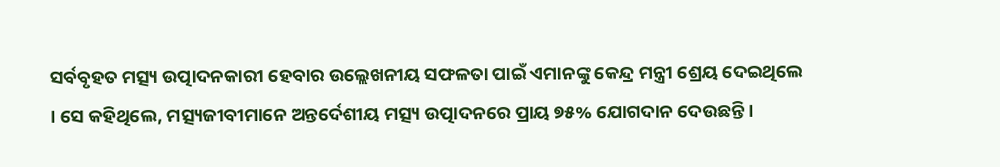ସର୍ବବୃହତ ମତ୍ସ୍ୟ ଉତ୍ପାଦନକାରୀ ହେବାର ଉଲ୍ଲେଖନୀୟ ସଫଳତା ପାଇଁ ଏମାନଙ୍କୁ କେନ୍ଦ୍ର ମନ୍ତ୍ରୀ ଶ୍ରେୟ ଦେଇଥିଲେ । ସେ କହିଥିଲେ, ମତ୍ସ୍ୟଜୀବୀମାନେ ଅନ୍ତର୍ଦେଶୀୟ ମତ୍ସ୍ୟ ଉତ୍ପାଦନରେ ପ୍ରାୟ ୭୫% ଯୋଗଦାନ ଦେଉଛନ୍ତି ।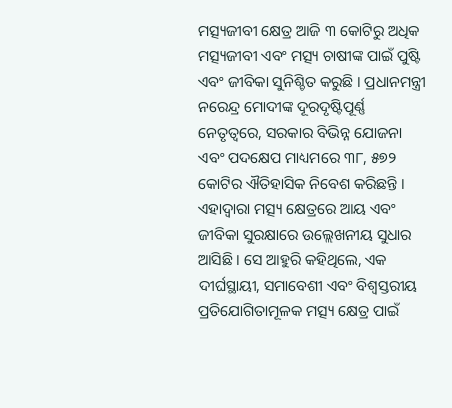ମତ୍ସ୍ୟଜୀବୀ କ୍ଷେତ୍ର ଆଜି ୩ କୋଟିରୁ ଅଧିକ ମତ୍ସ୍ୟଜୀବୀ ଏବଂ ମତ୍ସ୍ୟ ଚାଷୀଙ୍କ ପାଇଁ ପୁଷ୍ଟି ଏବଂ ଜୀବିକା ସୁନିଶ୍ଚିତ କରୁଛି । ପ୍ରଧାନମନ୍ତ୍ରୀ ନରେନ୍ଦ୍ର ମୋଦୀଙ୍କ ଦୂରଦୃଷ୍ଟିପୂର୍ଣ୍ଣ ନେତୃତ୍ୱରେ, ସରକାର ବିଭିନ୍ନ ଯୋଜନା ଏବଂ ପଦକ୍ଷେପ ମାଧ୍ୟମରେ ୩୮, ୫୭୨ କୋଟିର ଐତିହାସିକ ନିବେଶ କରିଛନ୍ତି । ଏହାଦ୍ୱାରା ମତ୍ସ୍ୟ କ୍ଷେତ୍ରରେ ଆୟ ଏବଂ ଜୀବିକା ସୁରକ୍ଷାରେ ଉଲ୍ଲେଖନୀୟ ସୁଧାର ଆସିଛି । ସେ ଆହୁରି କହିଥିଲେ, ଏକ ଦୀର୍ଘସ୍ଥାୟୀ, ସମାବେଶୀ ଏବଂ ବିଶ୍ୱସ୍ତରୀୟ ପ୍ରତିଯୋଗିତାମୂଳକ ମତ୍ସ୍ୟ କ୍ଷେତ୍ର ପାଇଁ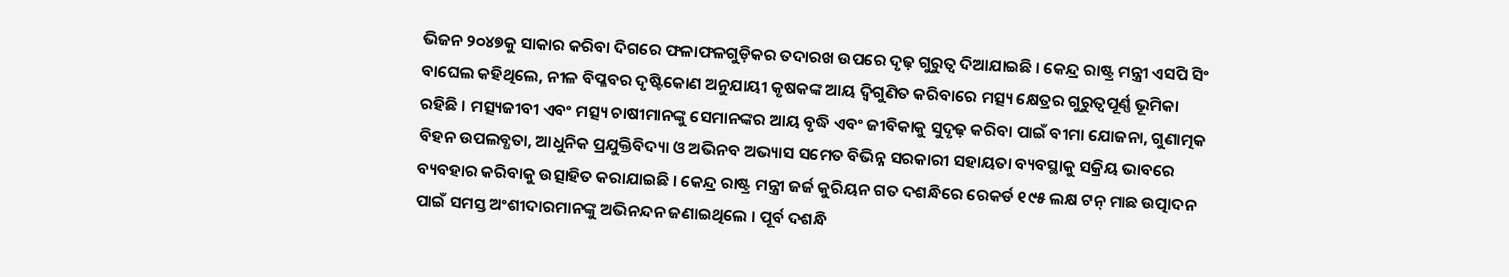ଭିଜନ ୨୦୪୭କୁ ସାକାର କରିବା ଦିଗରେ ଫଳାଫଳଗୁଡ଼ିକର ତଦାରଖ ଉପରେ ଦୃଢ଼ ଗୁରୁତ୍ୱ ଦିଆଯାଇଛି । କେନ୍ଦ୍ର ରାଷ୍ଟ୍ର ମନ୍ତ୍ରୀ ଏସପି ସିଂ ବାଘେଲ କହିଥିଲେ, ନୀଳ ବିପ୍ଳବର ଦୃଷ୍ଟିକୋଣ ଅନୁଯାୟୀ କୃଷକଙ୍କ ଆୟ ଦ୍ୱିଗୁଣିତ କରିବାରେ ମତ୍ସ୍ୟ କ୍ଷେତ୍ରର ଗୁରୁତ୍ୱପୂର୍ଣ୍ଣ ଭୂମିକା ରହିଛି । ମତ୍ସ୍ୟଜୀବୀ ଏବଂ ମତ୍ସ୍ୟ ଚାଷୀମାନଙ୍କୁ ସେମାନଙ୍କର ଆୟ ବୃଦ୍ଧି ଏବଂ ଜୀବିକାକୁ ସୁଦୃଢ଼ କରିବା ପାଇଁ ବୀମା ଯୋଜନା, ଗୁଣାତ୍ମକ ବିହନ ଉପଲବ୍ଧତା, ଆଧୁନିକ ପ୍ରଯୁକ୍ତିବିଦ୍ୟା ଓ ଅଭିନବ ଅଭ୍ୟାସ ସମେତ ବିଭିନ୍ନ ସରକାରୀ ସହାୟତା ବ୍ୟବସ୍ଥାକୁ ସକ୍ରିୟ ଭାବରେ ବ୍ୟବହାର କରିବାକୁ ଉତ୍ସାହିତ କରାଯାଇଛି । କେନ୍ଦ୍ର ରାଷ୍ଟ୍ର ମନ୍ତ୍ରୀ ଜର୍ଜ କୁରିୟନ ଗତ ଦଶନ୍ଧିରେ ରେକର୍ଡ ୧୯୫ ଲକ୍ଷ ଟନ୍ ମାଛ ଉତ୍ପାଦନ ପାଇଁ ସମସ୍ତ ଅଂଶୀଦାରମାନଙ୍କୁ ଅଭିନନ୍ଦନ ଜଣାଇଥିଲେ । ପୂର୍ବ ଦଶନ୍ଧି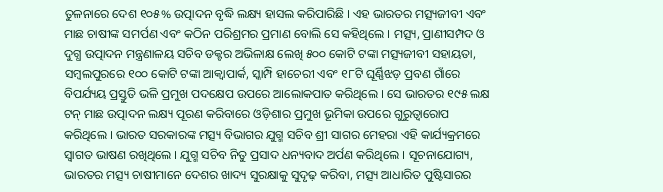ତୁଳନାରେ ଦେଶ ୧୦୫% ଉତ୍ପାଦନ ବୃଦ୍ଧି ଲକ୍ଷ୍ୟ ହାସଲ କରିପାରିଛି । ଏହ ଭାରତର ମତ୍ସ୍ୟଜୀବୀ ଏବଂ ମାଛ ଚାଷୀଙ୍କ ସମର୍ପଣ ଏବଂ କଠିନ ପରିଶ୍ରମର ପ୍ରମାଣ ବୋଲି ସେ କହିଥିଲେ । ମତ୍ସ୍ୟ, ପ୍ରାଣୀସମ୍ପଦ ଓ ଦୁଗ୍ଧ ଉତ୍ପାଦନ ମନ୍ତ୍ରଣାଳୟ ସଚିବ ଡକ୍ଟର ଅଭିଳାକ୍ଷ ଲେଖି ୫୦୦ କୋଟି ଟଙ୍କା ମତ୍ସ୍ୟଜୀବୀ ସହାୟତା, ସମ୍ବଲପୁରରେ ୧୦୦ କୋଟି ଟଙ୍କା ଆକ୍ୱାପାର୍କ, ସ୍କାମ୍ପି ହାଚେରୀ ଏବଂ ୧୮ଟି ଘୂର୍ଣ୍ଣିଝଡ଼ ପ୍ରବଣ ଗାଁରେ ବିପର୍ଯ୍ୟୟ ପ୍ରସ୍ତୁତି ଭଳି ପ୍ରମୁଖ ପଦକ୍ଷେପ ଉପରେ ଆଲୋକପାତ କରିଥିଲେ । ସେ ଭାରତର ୧୯୫ ଲକ୍ଷ ଟନ୍ ମାଛ ଉତ୍ପାଦନ ଲକ୍ଷ୍ୟ ପୂରଣ କରିବାରେ ଓଡ଼ିଶାର ପ୍ରମୁଖ ଭୂମିକା ଉପରେ ଗୁରୁତ୍ୱାରୋପ କରିଥିଲେ । ଭାରତ ସରକାରଙ୍କ ମତ୍ସ୍ୟ ବିଭାଗର ଯୁଗ୍ମ ସଚିବ ଶ୍ରୀ ସାଗର ମେହରା ଏହି କାର୍ଯ୍ୟକ୍ରମରେ ସ୍ୱାଗତ ଭାଷଣ ରଖିଥିଲେ । ଯୁଗ୍ମ ସଚିବ ନିତୁ ପ୍ରସାଦ ଧନ୍ୟବାଦ ଅର୍ପଣ କରିଥିଲେ । ସୂଚନାଯୋଗ୍ୟ, ଭାରତର ମତ୍ସ୍ୟ ଚାଷୀମାନେ ଦେଶର ଖାଦ୍ୟ ସୁରକ୍ଷାକୁ ସୁଦୃଢ଼ କରିବା, ମତ୍ସ୍ୟ ଆଧାରିତ ପୁଷ୍ଟିସାରର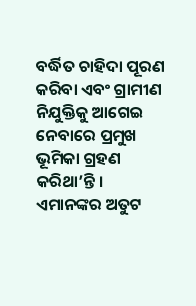ବର୍ଦ୍ଧିତ ଚାହିଦା ପୂରଣ କରିବା ଏବଂ ଗ୍ରାମୀଣ ନିଯୁକ୍ତିକୁ ଆଗେଇ ନେବାରେ ପ୍ରମୁଖ ଭୂମିକା ଗ୍ରହଣ କରିଥା’ନ୍ତି । ଏମାନଙ୍କର ଅତୁଟ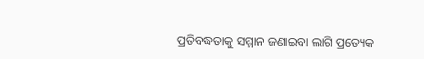ପ୍ରତିବଦ୍ଧତାକୁ ସମ୍ମାନ ଜଣାଇବା ଲାଗି ପ୍ରତ୍ୟେକ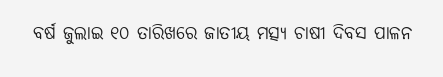ବର୍ଷ ଜୁଲାଇ ୧୦ ତାରିଖରେ ଜାତୀୟ ମତ୍ସ୍ୟ ଚାଷୀ ଦିବସ ପାଳନ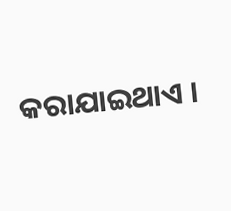କରାଯାଇଥାଏ ।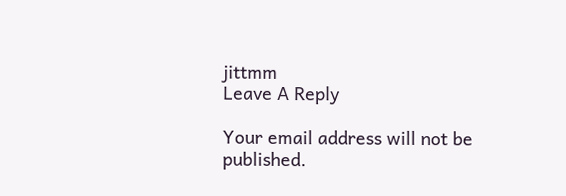jittmm
Leave A Reply

Your email address will not be published.